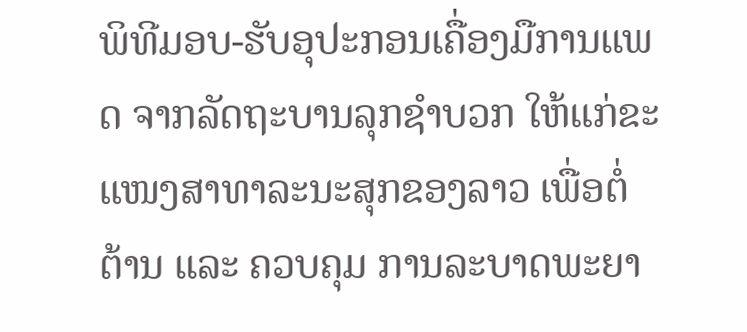ພິທີມອບ-ຮັບອຸປະກອນເຄື່ອງມືການແພດ ຈາກລັດຖະບານລຸກຊຳບວກ ໃຫ້ແກ່ຂະແໜງສາທາລະນະສຸກຂອງລາວ ເພື່ອຕໍ່ຕ້ານ ແລະ ຄວບຄຸມ ການລະບາດພະຍາ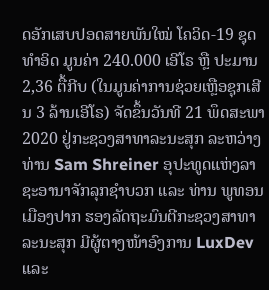ດອັກເສບປອດສາຍພັນໃໝ່ ໂຄວິດ-19 ຊຸດທຳອິດ ມູນຄ່າ 240.000 ເອີໂຣ ຫຼື ປະມານ 2,36 ຕື້ກີບ (ໃນມູນຄ່າການຊ່ວຍເຫຼືອຊຸກເສີນ 3 ລ້ານເອີໂຣ) ຈັດຂຶ້ນວັນທີ 21 ພຶດສະພາ 2020 ຢູ່ກະຊວງສາທາລະນະສຸກ ລະຫວ່າງ ທ່ານ Sam Shreiner ອຸປະທູດແຫ່ງລາຊະອານາຈັກລຸກຊຳບວກ ແລະ ທ່ານ ພູທອນ ເມືອງປາກ ຮອງລັດຖະມົນຕີກະຊວງສາທາລະນະສຸກ ມີຜູ້ຕາງໜ້າອົງການ LuxDev ແລະ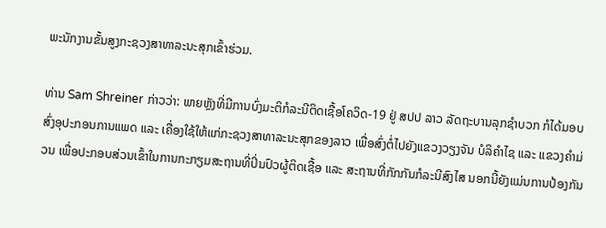ພະນັກງານຂັ້ນສູງກະຊວງສາທາລະນະສຸກເຂົ້າຮ່ວມ.

ທ່ານ Sam Shreiner ກ່າວວ່າ: ພາຍຫຼັງທີ່ມີການບົ່ງມະຕິກໍລະນີຕິດເຊື້ອໂຄວິດ-19 ຢູ່ ສປປ ລາວ ລັດຖະບານລຸກຊຳບວກ ກໍໄດ້ມອບສົ່ງອຸປະກອນການແພດ ແລະ ເຄື່ອງໃຊ້ໃຫ້ແກ່ກະຊວງສາທາລະນະສຸກຂອງລາວ ເພື່ອສົ່ງຕໍ່ໄປຍັງແຂວງວຽງຈັນ ບໍລິຄຳໄຊ ແລະ ແຂວງຄຳມ່ວນ ເພື່ອປະກອບສ່ວນເຂົ້າໃນການກະກຽມສະຖານທີ່ປິ່ນປົວຜູ້ຕິດເຊື້ອ ແລະ ສະຖານທີ່ກັກກັນກໍລະນີສົງໄສ ນອກນີ້ຍັງແມ່ນການປ້ອງກັນ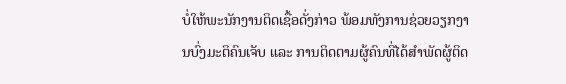ບໍ່ໃຫ້ພະນັກງານຕິດເຊື້ອດັ່ງກ່າວ ພ້ອມທັງການຊ່ວຍວຽກງານບົ່ງມະຕິຄົນເຈັບ ແລະ ການຕິດຕາມຜູ້ຄົນທີ່ໄດ້ສຳພັດຜູ້ຕິດ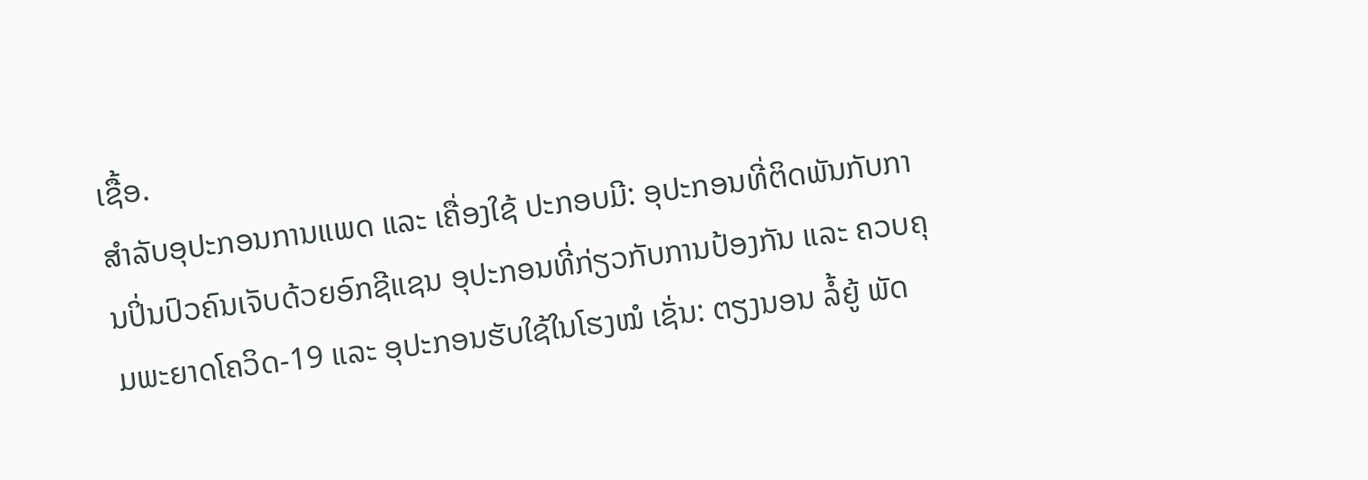ເຊື້ອ.
ສຳລັບອຸປະກອນການແພດ ແລະ ເຄື່ອງໃຊ້ ປະກອບມີ: ອຸປະກອນທີ່ຕິດພັນກັບການປິ່ນປົວຄົນເຈັບດ້ວຍອົກຊີແຊນ ອຸປະກອນທີ່ກ່ຽວກັບການປ້ອງກັນ ແລະ ຄວບຄຸມພະຍາດໂຄວິດ-19 ແລະ ອຸປະກອນຮັບໃຊ້ໃນໂຮງໝໍ ເຊັ່ນ: ຕຽງນອນ ລໍ້ຍູ້ ພັດ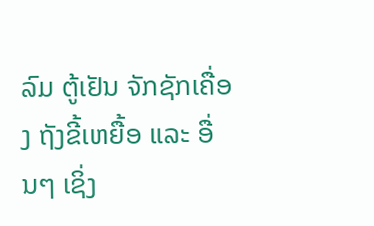ລົມ ຕູ້ເຢັນ ຈັກຊັກເຄື່ອງ ຖັງຂີ້ເຫຍື້ອ ແລະ ອື່ນໆ ເຊິ່ງ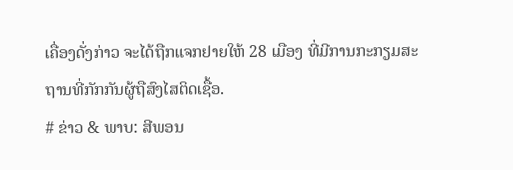ເຄື່ອງດັ່ງກ່າວ ຈະໄດ້ຖືກແຈກຢາຍໃຫ້ 28 ເມືອງ ທີ່ມີການກະກຽມສະຖານທີ່ກັກກັນຜູ້ຖືສົງໄສຕິດເຊື້ອ.
# ຂ່າວ & ພາບ: ສີພອນ